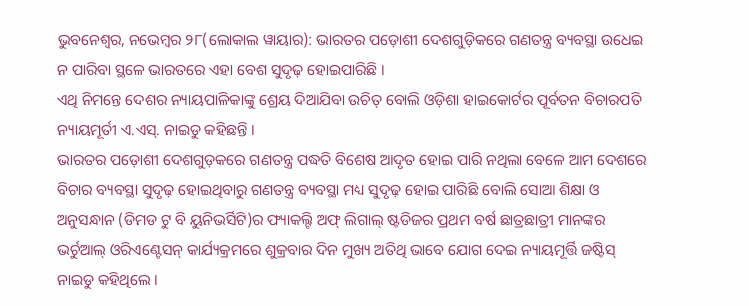ଭୁବନେଶ୍ୱର, ନଭେମ୍ବର ୨୮(ଲୋକାଲ ୱାୟାର): ଭାରତର ପଡ଼ୋଶୀ ଦେଶଗୁଡ଼ିକରେ ଗଣତନ୍ତ୍ର ବ୍ୟବସ୍ଥା ଉଧେଇ ନ ପାରିବା ସ୍ଥଳେ ଭାରତରେ ଏହା ବେଶ ସୁଦୃଢ଼ ହୋଇପାରିଛି ।
ଏଥି ନିମନ୍ତେ ଦେଶର ନ୍ୟାୟପାଳିକାଙ୍କୁ ଶ୍ରେୟ ଦିଆଯିବା ଉଚିତ୍ ବୋଲି ଓଡ଼ିଶା ହାଇକୋର୍ଟର ପୂର୍ବତନ ବିଚାରପତି ନ୍ୟାୟମୂର୍ତୀ ଏ.ଏସ୍. ନାଇଡୁ କହିଛନ୍ତି ।
ଭାରତର ପଡ଼ୋଶୀ ଦେଶଗୁଡ଼କରେ ଗଣତନ୍ତ୍ର ପଦ୍ଧତି ବିଶେଷ ଆଦୃତ ହୋଇ ପାରି ନଥିଲା ବେଳେ ଆମ ଦେଶରେ ବିଚାର ବ୍ୟବସ୍ଥା ସୁଦୃଢ଼ ହୋଇଥିବାରୁ ଗଣତନ୍ତ୍ର ବ୍ୟବସ୍ଥା ମଧ୍ୟ ସୁଦୃଢ଼ ହୋଇ ପାରିଛି ବୋଲି ସୋଆ ଶିକ୍ଷା ଓ ଅନୁସନ୍ଧାନ (ଡିମଡ ଟୁ ବି ୟୁନିଭର୍ସିଟି)ର ଫ୍ୟାକଲ୍ଟି ଅଫ୍ ଲିଗାଲ୍ ଷ୍ଟଡିଜର ପ୍ରଥମ ବର୍ଷ ଛାତ୍ରଛାତ୍ରୀ ମାନଙ୍କର ଭର୍ଚୁଆଲ୍ ଓରିଏଣ୍ଟେସନ୍ କାର୍ଯ୍ୟକ୍ରମରେ ଶୁକ୍ରବାର ଦିନ ମୁଖ୍ୟ ଅତିଥି ଭାବେ ଯୋଗ ଦେଇ ନ୍ୟାୟମୂର୍ତ୍ତି ଜଷ୍ଟିସ୍ ନାଇଡୁ କହିଥିଲେ ।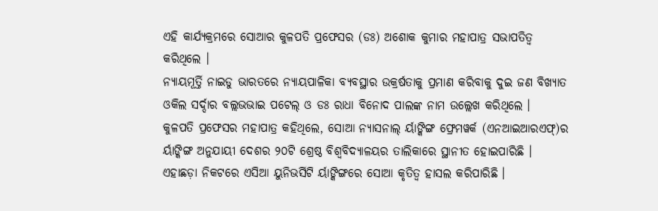ଏହି କାର୍ଯ୍ୟକ୍ରମରେ ସୋଆର କୁଳପତି ପ୍ରଫେସର (ଡଃ) ଅଶୋକ କୁମାର ମହାପାତ୍ର ସଭାପତିତ୍ୱ କରିଥିଲେ ।
ନ୍ୟାୟମୂର୍ତ୍ତି ନାଇଡୁ ଭାରତରେ ନ୍ୟାୟପାଳିକା ବ୍ୟବସ୍ଥାର ଉକ୍ରର୍ଷତାକୁ ପ୍ରମାଣ କରିବାକୁ ଦୁଇ ଜଣ ବିଖ୍ୟାତ ଓକିଲ ସର୍ଦ୍ଦାର ବଲ୍ଲଭଭାଇ ପଟେଲ୍ ଓ ଡଃ ରାଧା ବିନୋଦ ପାଲଙ୍କ ନାମ ଉଲ୍ଲେଖ କରିଥିଲେ ।
କୁଳପତି ପ୍ରଫେସର ମହାପାତ୍ର କହିଥିଲେ, ସୋଆ ନ୍ୟାସନାଲ୍ ର୍ୟାଙ୍କିଙ୍ଗ ଫ୍ରେମୱର୍କ (ଏନଆଇଆରଏଫ୍)ର ର୍ୟାଙ୍କିଙ୍ଗ ଅନୁଯାୟୀ ଦେଶର ୨୦ଟି ଶ୍ରେଷ୍ଠ ବିଶ୍ୱବିଦ୍ୟାଳୟର ତାଲିକାରେ ସ୍ଥାନୀତ ହୋଇପାରିଛି ।
ଏହାଛଡ଼ା ନିକଟରେ ଏସିଆ ୟୁନିଭର୍ସିଟି ର୍ୟାଙ୍କିଙ୍ଗରେ ସୋଆ କୃତିତ୍ୱ ହାସଲ କରିପାରିଛି ।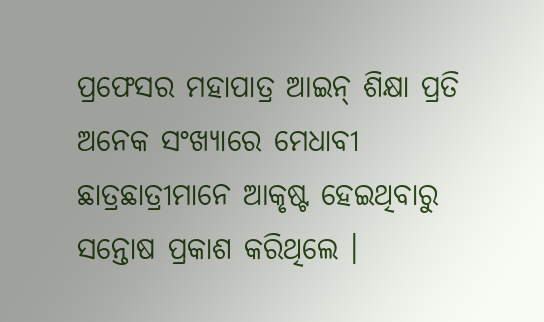ପ୍ରଫେସର ମହାପାତ୍ର ଆଇନ୍ ଶିକ୍ଷା ପ୍ରତି ଅନେକ ସଂଖ୍ୟାରେ ମେଧାବୀ ଛାତ୍ରଛାତ୍ରୀମାନେ ଆକୃଷ୍ଟ ହେଇଥିବାରୁ ସନ୍ତୋଷ ପ୍ରକାଶ କରିଥିଲେ ।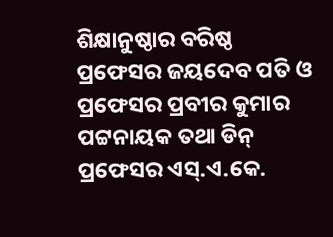ଶିକ୍ଷାନୁଷ୍ଠାର ବରିଷ୍ଠ ପ୍ରଫେସର ଜୟଦେବ ପତି ଓ ପ୍ରଫେସର ପ୍ରବୀର କୁମାର ପଟ୍ଟନାୟକ ତଥା ଡିନ୍ ପ୍ରଫେସର ଏସ୍.ଏ.କେ.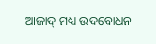ଆଜାଦ୍ ମଧ୍ୟ ଉଦବୋଧନ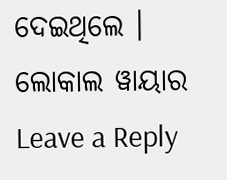ଦେଇଥିଲେ ।
ଲୋକାଲ ୱାୟାର
Leave a Reply